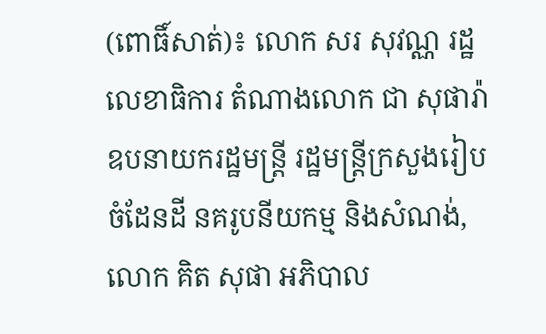(ពោធិ៍សាត់)៖ លោក សរ សុវណ្ណ រដ្ឋលេខាធិការ តំណាងលោក ជា សុផារ៉ា ឧបនាយករដ្ឋមន្ត្រី រដ្ឋមន្ត្រីក្រសួងរៀបចំដែនដី នគរូបនីយកម្ម និងសំណង់, លោក គិត សុផា អភិបាល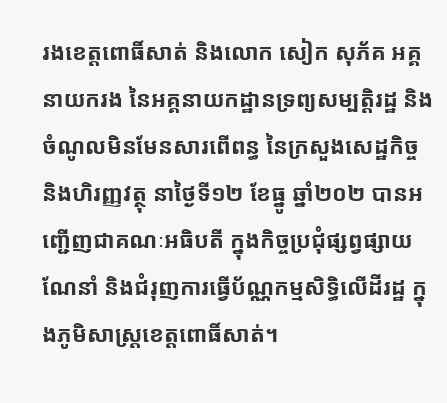រងខេត្តពោធិ៍សាត់ និងលោក សៀក សុភ័គ អគ្គនាយករង នៃអគ្គនាយកដ្ឋានទ្រព្យសម្បត្តិរដ្ឋ និងចំណូលមិនមែនសារពើពន្ធ នៃក្រសួងសេដ្ឋកិច្ច និងហិរញ្ញវត្ថុ នាថ្ងៃទី១២ ខែធ្នូ ឆ្នាំ២០២ បានអញ្ជើញជាគណៈអធិបតី ក្នុងកិច្ចប្រជុំផ្សព្វផ្សាយណែនាំ និងជំរុញការធ្វើប័ណ្ណកម្មសិទ្ធិលើដីរដ្ឋ ក្នុងភូមិសាស្ត្រខេត្តពោធិ៍សាត់។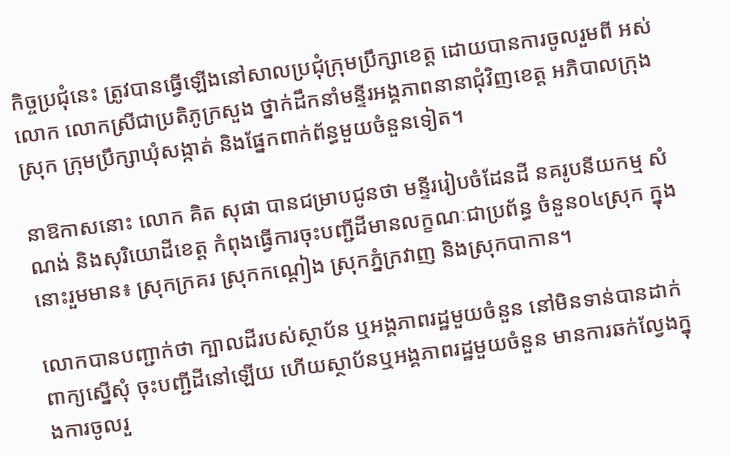កិច្ចប្រជុំនេះ ត្រូវបានធ្វើឡើងនៅសាលប្រជុំក្រុមប្រឹក្សាខេត្ត ដោយបានការចូលរួមពី អស់លោក លោកស្រីជាប្រតិភូក្រសួង ថ្នាក់ដឹកនាំមន្ទីរអង្គភាពនានាជុំវិញខេត្ត អភិបាលក្រុងស្រុក ក្រុមប្រឹក្សាឃុំសង្កាត់ និងផ្នែកពាក់ព័ន្ធមួយចំនួនទៀត។

នាឱកាសនោះ លោក គិត សុផា បានជម្រាបជូនថា មន្ទីររៀបចំដែនដី នគរូបនីយកម្ម សំណង់ និងសុរិយោដីខេត្ត កំពុងធ្វើការចុះបញ្ជីដីមានលក្ខណៈជាប្រព័ន្ធ ចំនួន០៤ស្រុក ក្នុងនោះរួមមាន៖ ស្រុកក្រគរ ស្រុកកណ្ដៀង ស្រុកភ្នំក្រវាញ និងស្រុកបាកាន។

លោកបានបញ្ជាក់ថា ក្បាលដីរបស់ស្ថាប័ន ឬអង្គភាពរដ្ឋមួយចំនួន នៅមិនទាន់បានដាក់ពាក្យស្នើសុំ ចុះបញ្ជីដីនៅឡើយ ហើយស្ថាប័នឬអង្គភាពរដ្ឋមួយចំនួន មានការឆក់ល្វែងក្នុងការចូលរួ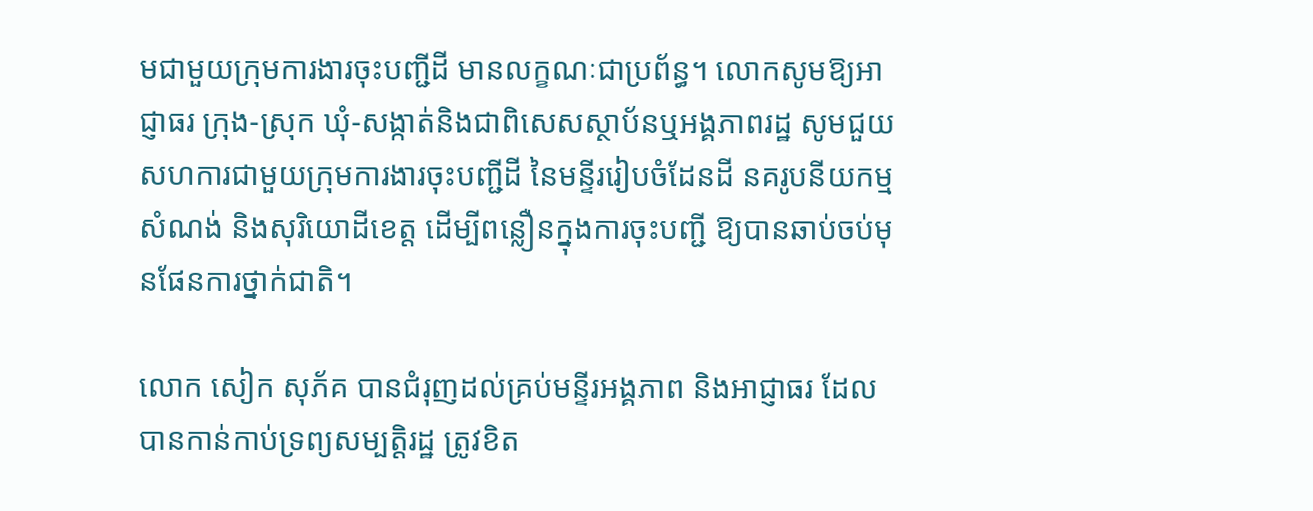មជាមួយក្រុមការងារចុះបញ្ជីដី មានលក្ខណៈជាប្រព័ន្ធ។ លោកសូមឱ្យអាជ្ញាធរ ក្រុង-ស្រុក ឃុំ-សង្កាត់និងជាពិសេសស្ថាប័នឬអង្គភាពរដ្ឋ សូមជួយសហការជាមួយក្រុមការងារចុះបញ្ជីដី នៃមន្ទីររៀបចំដែនដី នគរូបនីយកម្ម សំណង់ និងសុរិយោដីខេត្ត ដើម្បីពន្លឿនក្នុងការចុះបញ្ជី ឱ្យបានឆាប់ចប់មុនផែនការថ្នាក់ជាតិ។

លោក សៀក សុភ័គ បានជំរុញដល់គ្រប់មន្ទីរអង្គភាព និងអាជ្ញាធរ ដែលបានកាន់កាប់ទ្រព្យសម្បត្តិរដ្ឋ ត្រូវខិត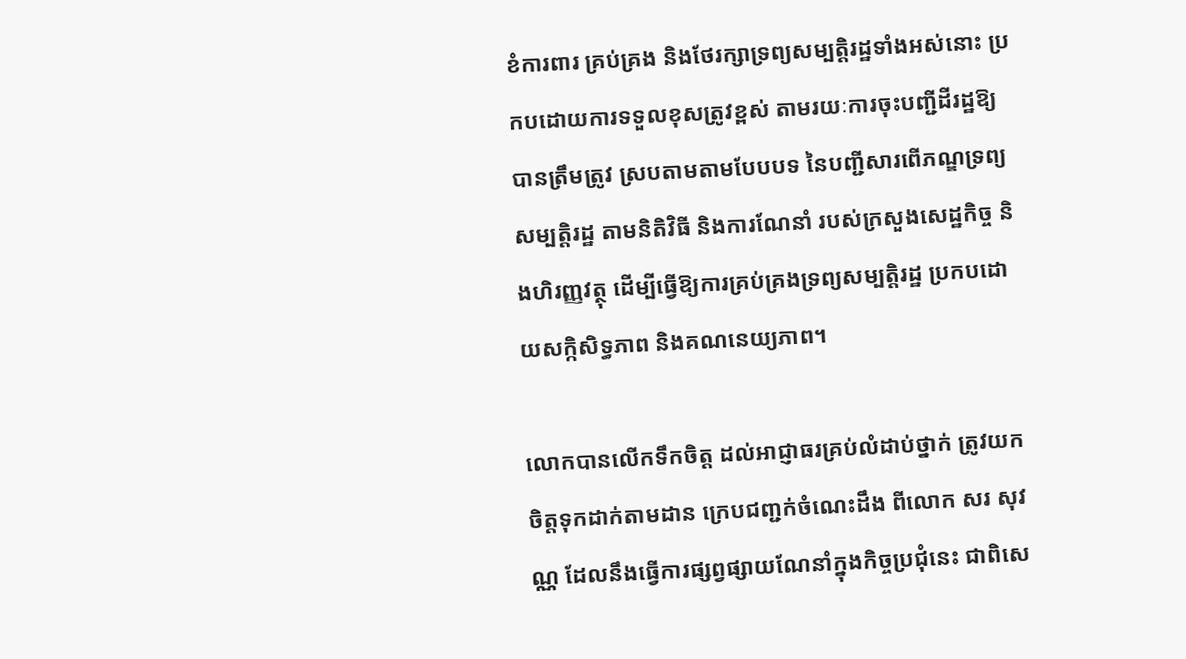ខំការពារ គ្រប់គ្រង និងថែរក្សាទ្រព្យសម្បត្តិរដ្ឋទាំងអស់នោះ ប្រកបដោយការទទួលខុសត្រូវខ្ពស់ តាមរយៈការចុះបញ្ជីដីរដ្ឋឱ្យបានត្រឹមត្រូវ ស្របតាមតាមបែបបទ នៃបញ្ជីសារពើភណ្ឌទ្រព្យសម្បត្តិរដ្ឋ តាមនិតិវិធី និងការណែនាំ របស់ក្រសួងសេដ្ឋកិច្ច និងហិរញ្ញវត្ថុ ដើម្បីធ្វើឱ្យការគ្រប់គ្រងទ្រព្យសម្បត្តិរដ្ឋ ប្រកបដោយសក្កិសិទ្ធភាព និងគណនេយ្យភាព។

លោកបានលើកទឹកចិត្ត ដល់អាជ្ញាធរគ្រប់លំដាប់ថ្នាក់ ត្រូវយកចិត្តទុកដាក់តាមដាន ក្រេបជញ្ជក់ចំណេះដឹង ពីលោក សរ សុវណ្ណ ដែលនឹងធ្វើការផ្សព្វផ្សាយណែនាំក្នុងកិច្ចប្រជុំនេះ ជាពិសេ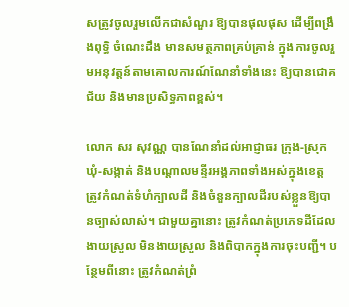សត្រូវចូលរួមលើកជាសំណួរ ឱ្យបានផុលផុស ដើម្បីពង្រឹងពុទ្ធិ ចំណេះដឹង មានសមត្ថភាពគ្រប់គ្រាន់ ក្នុងការចូលរួមអនុវត្តន៍តាមគោលការណ៍ណែនាំទាំងនេះ ឱ្យបានជោគជ័យ និងមានប្រសិទ្ធភាពខ្ពស់។

លោក សរ សុវណ្ណ បានណែនាំដល់អាជ្ញាធរ ក្រុង-ស្រុក ឃុំ-សង្កាត់ និងបណ្ដាលមន្ទីរអង្គភាពទាំងអស់ក្នុងខេត្ត ត្រូវកំណត់ទំហំក្បាលដី និងចំនួនក្បាលដីរបស់ខ្លួនឱ្យបានច្បាស់លាស់។ ជាមួយគ្នានោះ ត្រូវកំណត់ប្រភេទដីដែលងាយស្រួល មិនងាយស្រួល និងពិបាកក្នុងការចុះបញ្ជី។ បន្ថែមពីនោះ ត្រូវកំណត់ព្រំ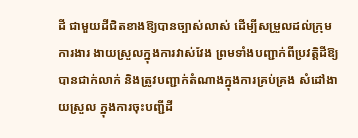ដី ជាមួយដីជិតខាងឱ្យបានច្បាស់លាស់ ដើម្បីសម្រួលដល់ក្រុមការងារ ងាយស្រួលក្នុងការវាស់វែង ព្រមទាំងបញ្ជាក់ពីប្រវត្តិដីឱ្យបានជាក់លាក់ និងត្រូវបញ្ជាក់តំណាងក្នុងការគ្រប់គ្រង សំដៅងាយស្រួល ក្នុងការចុះបញ្ជីដី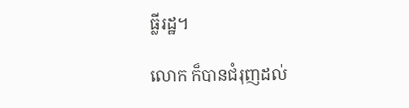ធ្លីរដ្ឋ។

លោក ក៏បានជំរុញដល់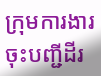ក្រុមការងារចុះបញ្ជីដីរ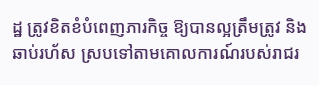ដ្ឋ ត្រូវខិតខំបំពេញភារកិច្ច ឱ្យបានល្អត្រឹមត្រូវ និងឆាប់រហ័ស ស្របទៅតាមគោលការណ៍របស់រាជរ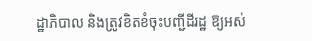ដ្ឋាភិបាល និងត្រូវខិតខំចុះបញ្ជីដីរដ្ឋ ឱ្យអស់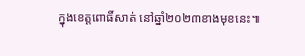ក្នុងខេត្តពោធិ៍សាត់ នៅឆ្នាំ២០២៣ខាងមុខនេះ៕